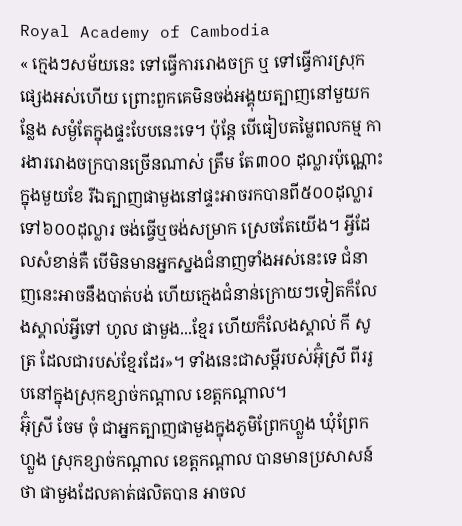Royal Academy of Cambodia
« ក្មេងៗសម័យនេះ ទៅធ្វើការរោងចក្រ ឬ ទៅធ្វើការស្រុកផ្សេងអស់ហើយ ព្រោះពួកគេមិនចង់អង្គុយត្បាញនៅមួយកន្លែង សម្ងំតែក្នុងផ្ទះបែបនេះទេ។ ប៉ុន្តែ បើធៀបតម្លៃពលកម្ម ការងាររោងចក្របានច្រើនណាស់ ត្រឹម តែ៣០០ ដុល្លារប៉ុណ្ណោះក្នុងមួយខែ រីឯត្បាញផាមួងនៅផ្ទះអាចរកបានពី៥០០ដុល្លារទៅ៦០០ដុល្លារ ចង់ធ្វើឬចង់សម្រាក ស្រេចតែយើង។ អ្វីដែលសំខាន់គឺ បើមិនមានអ្នកស្នងជំនាញទាំងអស់នេះទេ ជំនាញនេះអាចនឹងបាត់បង់ ហើយក្មេងជំនាន់ក្រោយៗទៀតក៏លែងស្គាល់អ្វីទៅ ហូល ផាមួង...ខ្មែរ ហើយក៏លែងស្គាល់ កី សូត្រ ដែលជារបស់ខ្មែរដែរ»។ ទាំងនេះជាសម្តីរបស់អ៊ុំស្រី ពីររូបនៅក្នុងស្រុកខ្សាច់កណ្តាល ខេត្តកណ្តាល។
អ៊ុំស្រី ចែម ចុំ ជាអ្នកត្បាញផាមួងក្នុងភូមិព្រែកហ្លួង ឃុំព្រែកហ្លួង ស្រុកខ្សាច់កណ្តាល ខេត្តកណ្តាល បានមានប្រសាសន៍ថា ផាមួងដែលគាត់ផលិតបាន អាចល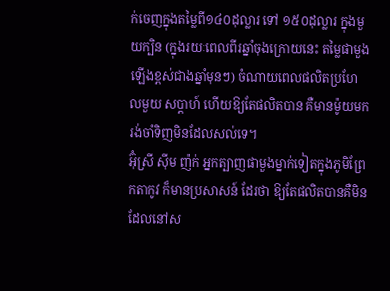ក់ចេញក្នុងតម្លៃពី១៤០ដុល្លារ ទៅ ១៥០ដុល្លារ ក្នុងមួយក្បិន (ក្នុងរយៈពេលពីរឆ្នាំចុងក្រោយនេះ តម្លៃផាមួងឡើងខ្ពស់ជាងឆ្នាំមុនៗ) ចំណាយពេលផលិតប្រហែលមួយ សប្តាហ៍ ហើយឱ្យតែផលិតបាន គឺមានម៉ូយមករង់ចាំទិញមិនដែលសល់ទេ។
អ៊ុំស្រី ស៊ីម ញ៉ក់ អ្នកត្បាញផាមួងម្នាក់ទៀតក្នុងភូមិព្រែកតាកូវ ក៏មានប្រសាសន៍ ដែរថា ឱ្យតែផលិតបានគឺមិនដែលនៅស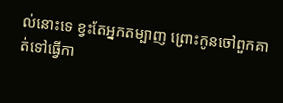ល់នោះទេ ខ្វះតែអ្នកតម្បាញ ព្រោះកូនចៅពួកគាត់ទៅធ្វើកា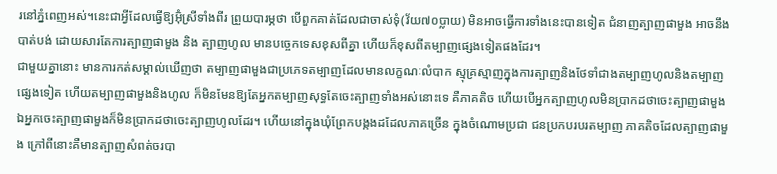រនៅភ្នំពេញអស់។នេះជាអ្វីដែលធ្វើឱ្យអ៊ុំស្រីទាំងពីរ ព្រួយបារម្ភថា បើពួកគាត់ដែលជាចាស់ទុំ(វ័យ៧០ប្លាយ) មិនអាចធ្វើការទាំងនេះបានទៀត ជំនាញត្បាញផាមួង អាចនឹងបាត់បង់ ដោយសារតែការត្បាញផាមួង និង ត្បាញហូល មានបច្ចេកទេសខុសពីគ្នា ហើយក៏ខុសពីតម្បាញផ្សេងទៀតផងដែរ។
ជាមួយគ្នានោះ មានការកត់សម្គាល់ឃើញថា តម្បាញផាមួងជាប្រភេទតម្បាញដែលមានលក្ខណៈលំបាក ស្មុគ្រស្មាញក្នុងការត្បាញនិងថែទាំជាងតម្បាញហូលនិងតម្បាញផ្សេងទៀត ហើយតម្បាញផាមួងនិងហូល ក៏មិនមែនឱ្យតែអ្នកតម្បាញសុទ្ធតែចេះត្បាញទាំងអស់នោះទេ គឺភាគតិច ហើយបើអ្នកត្បាញហូលមិនប្រាកដថាចេះត្បាញផាមួង ឯអ្នកចេះត្បាញផាមួងក៏មិនប្រាកដថាចេះត្បាញហូលដែរ។ ហើយនៅក្នុងឃុំព្រែកបង្កងដដែលភាគច្រើន ក្នុងចំណោមប្រជា ជនប្រកបរបរតម្បាញ ភាគតិចដែលត្បាញផាមួង ក្រៅពីនោះគឺមានត្បាញសំពត់ចរបា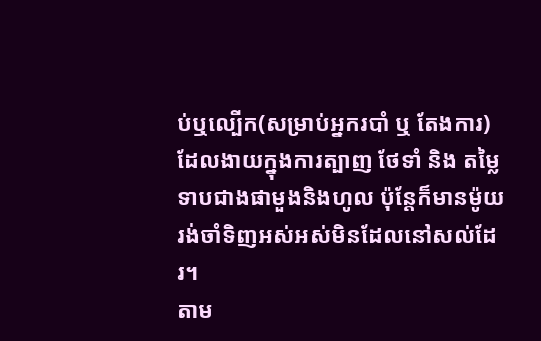ប់ឬល្បើក(សម្រាប់អ្នករបាំ ឬ តែងការ)ដែលងាយក្នុងការត្បាញ ថែទាំ និង តម្លៃទាបជាងផាមួងនិងហូល ប៉ុន្តែក៏មានម៉ូយរង់ចាំទិញអស់អស់មិនដែលនៅសល់ដែរ។
តាម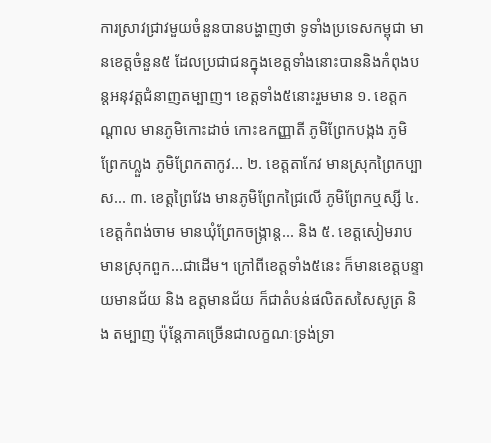ការស្រាវជ្រាវមួយចំនួនបានបង្ហាញថា ទូទាំងប្រទេសកម្ពុជា មានខេត្តចំនួន៥ ដែលប្រជាជនក្នុងខេត្តទាំងនោះបាននិងកំពុងបន្តអនុវត្តជំនាញតម្បាញ។ ខេត្តទាំង៥នោះរួមមាន ១. ខេត្តកណ្តាល មានភូមិកោះដាច់ កោះឧកញ្ញាតី ភូមិព្រែកបង្កង ភូមិព្រែកហ្លួង ភូមិព្រែកតាកូវ... ២. ខេត្តតាកែវ មានស្រុកព្រៃកប្បាស... ៣. ខេត្តព្រៃវែង មានភូមិព្រែកជ្រៃលើ ភូមិព្រែកឬស្សី ៤. ខេត្តកំពង់ចាម មានឃុំព្រែកចង្ក្រាន្ត... និង ៥. ខេត្តសៀមរាប មានស្រុកពួក...ជាដើម។ ក្រៅពីខេត្តទាំង៥នេះ ក៏មានខេត្តបន្ទាយមានជ័យ និង ឧត្តមានជ័យ ក៏ជាតំបន់ផលិតសសៃសូត្រ និង តម្បាញ ប៉ុន្តែភាគច្រើនជាលក្ខណៈទ្រង់ទ្រា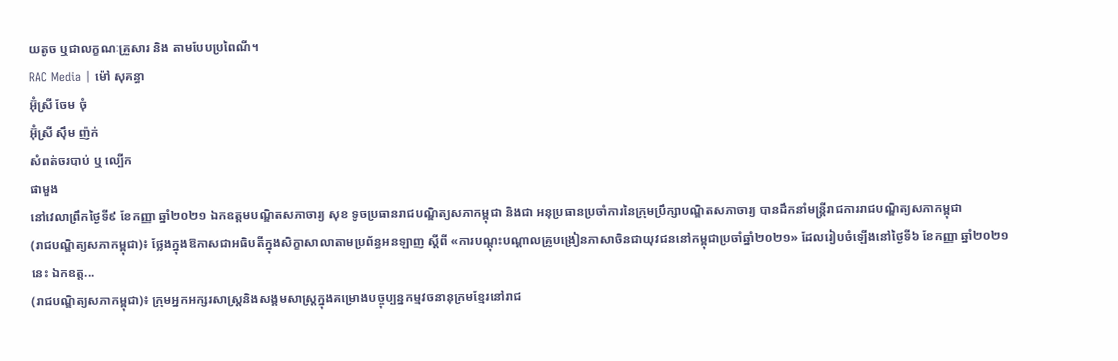យតូច ឬជាលក្ខណៈគ្រួសារ និង តាមបែបប្រពៃណី។
RAC Media | ម៉ៅ សុគន្ធា
អ៊ុំស្រី ចែម ចុំ
អ៊ុំស្រី ស៊ឹម ញ៉ក់
សំពត់ចរបាប់ ឬ ល្បើក
ផាមួង
នៅវេលាព្រឹកថ្ងៃទី៩ ខែកញ្ញា ឆ្នាំ២០២១ ឯកឧត្តមបណ្ឌិតសភាចារ្យ សុខ ទូចប្រធានរាជបណ្ឌិត្យសភាកម្ពុជា និងជា អនុប្រធានប្រចាំការនៃក្រុមប្រឹក្សាបណ្ឌិតសភាចារ្យ បានដឹកនាំមន្ត្រីរាជការរាជបណ្ឌិត្យសភាកម្ពុជា
(រាជបណ្ឌិត្យសភាកម្ពុជា)៖ ថ្លែងក្នុងឱកាសជាអធិបតីក្នុងសិក្ខាសាលាតាមប្រព័ន្ធអនឡាញ ស្ដីពី «ការបណ្ដុះបណ្ដាលគ្រូបង្រៀនភាសាចិនជាយុវជននៅកម្ពុជាប្រចាំឆ្នាំ២០២១» ដែលរៀបចំឡើងនៅថ្ងៃទី៦ ខែកញ្ញា ឆ្នាំ២០២១នេះ ឯកឧត្ដ...
(រាជបណ្ឌិត្យសភាកម្ពុជា)៖ ក្រុមអ្នកអក្សរសាស្ត្រនិងសង្គមសាស្ត្រក្នុងគម្រោងបច្ចុប្បន្នកម្មវចនានុក្រមខ្មែរនៅរាជ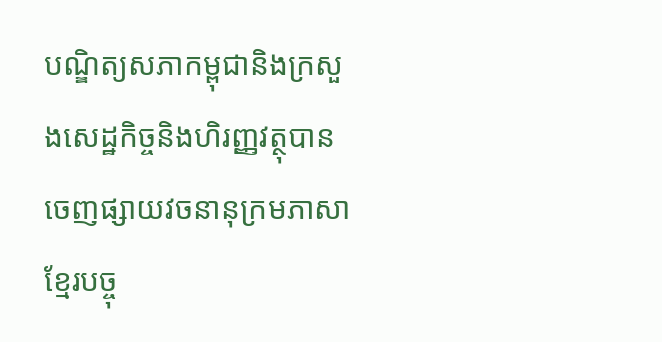បណ្ឌិត្យសភាកម្ពុជានិងក្រសួងសេដ្ឋកិច្ចនិងហិរញ្ញវត្ថុបានចេញផ្សាយវចនានុក្រមភាសាខ្មែរបច្ចុ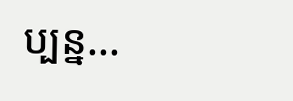ប្បន្ន...